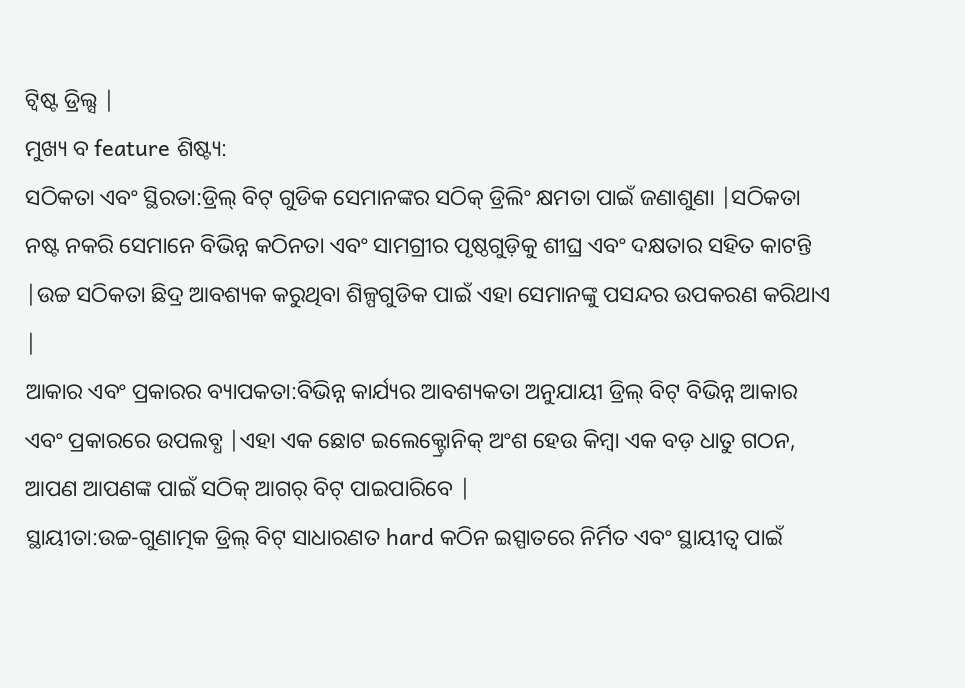ଟ୍ୱିଷ୍ଟ ଡ୍ରିଲ୍ସ |
ମୁଖ୍ୟ ବ feature ଶିଷ୍ଟ୍ୟ:
ସଠିକତା ଏବଂ ସ୍ଥିରତା:ଡ୍ରିଲ୍ ବିଟ୍ ଗୁଡିକ ସେମାନଙ୍କର ସଠିକ୍ ଡ୍ରିଲିଂ କ୍ଷମତା ପାଇଁ ଜଣାଶୁଣା |ସଠିକତା ନଷ୍ଟ ନକରି ସେମାନେ ବିଭିନ୍ନ କଠିନତା ଏବଂ ସାମଗ୍ରୀର ପୃଷ୍ଠଗୁଡ଼ିକୁ ଶୀଘ୍ର ଏବଂ ଦକ୍ଷତାର ସହିତ କାଟନ୍ତି |ଉଚ୍ଚ ସଠିକତା ଛିଦ୍ର ଆବଶ୍ୟକ କରୁଥିବା ଶିଳ୍ପଗୁଡିକ ପାଇଁ ଏହା ସେମାନଙ୍କୁ ପସନ୍ଦର ଉପକରଣ କରିଥାଏ |
ଆକାର ଏବଂ ପ୍ରକାରର ବ୍ୟାପକତା:ବିଭିନ୍ନ କାର୍ଯ୍ୟର ଆବଶ୍ୟକତା ଅନୁଯାୟୀ ଡ୍ରିଲ୍ ବିଟ୍ ବିଭିନ୍ନ ଆକାର ଏବଂ ପ୍ରକାରରେ ଉପଲବ୍ଧ |ଏହା ଏକ ଛୋଟ ଇଲେକ୍ଟ୍ରୋନିକ୍ ଅଂଶ ହେଉ କିମ୍ବା ଏକ ବଡ଼ ଧାତୁ ଗଠନ, ଆପଣ ଆପଣଙ୍କ ପାଇଁ ସଠିକ୍ ଆଗର୍ ବିଟ୍ ପାଇପାରିବେ |
ସ୍ଥାୟୀତା:ଉଚ୍ଚ-ଗୁଣାତ୍ମକ ଡ୍ରିଲ୍ ବିଟ୍ ସାଧାରଣତ hard କଠିନ ଇସ୍ପାତରେ ନିର୍ମିତ ଏବଂ ସ୍ଥାୟୀତ୍ୱ ପାଇଁ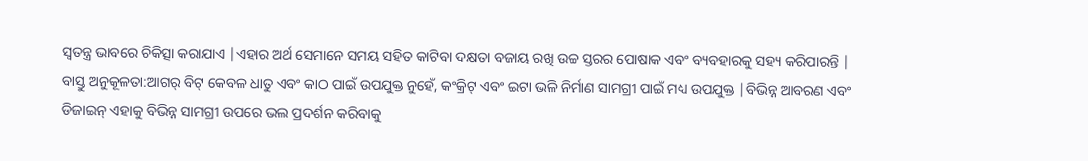ସ୍ୱତନ୍ତ୍ର ଭାବରେ ଚିକିତ୍ସା କରାଯାଏ |ଏହାର ଅର୍ଥ ସେମାନେ ସମୟ ସହିତ କାଟିବା ଦକ୍ଷତା ବଜାୟ ରଖି ଉଚ୍ଚ ସ୍ତରର ପୋଷାକ ଏବଂ ବ୍ୟବହାରକୁ ସହ୍ୟ କରିପାରନ୍ତି |
ବାସ୍ତୁ ଅନୁକୂଳତା:ଆଗର୍ ବିଟ୍ କେବଳ ଧାତୁ ଏବଂ କାଠ ପାଇଁ ଉପଯୁକ୍ତ ନୁହେଁ, କଂକ୍ରିଟ୍ ଏବଂ ଇଟା ଭଳି ନିର୍ମାଣ ସାମଗ୍ରୀ ପାଇଁ ମଧ୍ୟ ଉପଯୁକ୍ତ |ବିଭିନ୍ନ ଆବରଣ ଏବଂ ଡିଜାଇନ୍ ଏହାକୁ ବିଭିନ୍ନ ସାମଗ୍ରୀ ଉପରେ ଭଲ ପ୍ରଦର୍ଶନ କରିବାକୁ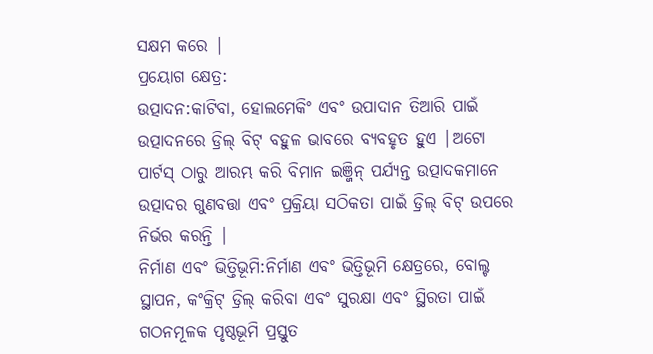ସକ୍ଷମ କରେ |
ପ୍ରୟୋଗ କ୍ଷେତ୍ର:
ଉତ୍ପାଦନ:କାଟିବା, ହୋଲମେକିଂ ଏବଂ ଉପାଦାନ ତିଆରି ପାଇଁ ଉତ୍ପାଦନରେ ଡ୍ରିଲ୍ ବିଟ୍ ବହୁଳ ଭାବରେ ବ୍ୟବହୃତ ହୁଏ |ଅଟୋ ପାର୍ଟସ୍ ଠାରୁ ଆରମ୍ଭ କରି ବିମାନ ଇଞ୍ଜିନ୍ ପର୍ଯ୍ୟନ୍ତ ଉତ୍ପାଦକମାନେ ଉତ୍ପାଦର ଗୁଣବତ୍ତା ଏବଂ ପ୍ରକ୍ରିୟା ସଠିକତା ପାଇଁ ଡ୍ରିଲ୍ ବିଟ୍ ଉପରେ ନିର୍ଭର କରନ୍ତି |
ନିର୍ମାଣ ଏବଂ ଭିତ୍ତିଭୂମି:ନିର୍ମାଣ ଏବଂ ଭିତ୍ତିଭୂମି କ୍ଷେତ୍ରରେ, ବୋଲ୍ଟ ସ୍ଥାପନ, କଂକ୍ରିଟ୍ ଡ୍ରିଲ୍ କରିବା ଏବଂ ସୁରକ୍ଷା ଏବଂ ସ୍ଥିରତା ପାଇଁ ଗଠନମୂଳକ ପୃଷ୍ଠଭୂମି ପ୍ରସ୍ତୁତ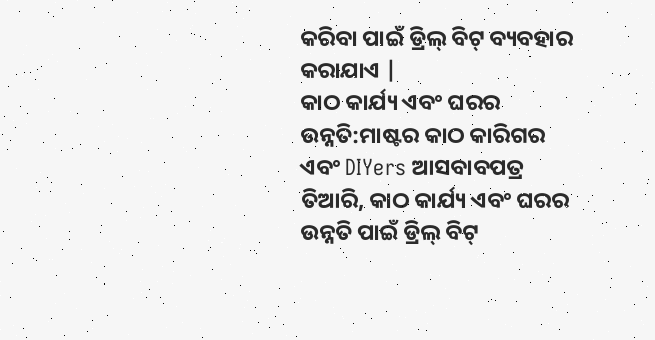କରିବା ପାଇଁ ଡ୍ରିଲ୍ ବିଟ୍ ବ୍ୟବହାର କରାଯାଏ |
କାଠ କାର୍ଯ୍ୟ ଏବଂ ଘରର ଉନ୍ନତି:ମାଷ୍ଟର କାଠ କାରିଗର ଏବଂ DIYers ଆସବାବପତ୍ର ତିଆରି, କାଠ କାର୍ଯ୍ୟ ଏବଂ ଘରର ଉନ୍ନତି ପାଇଁ ଡ୍ରିଲ୍ ବିଟ୍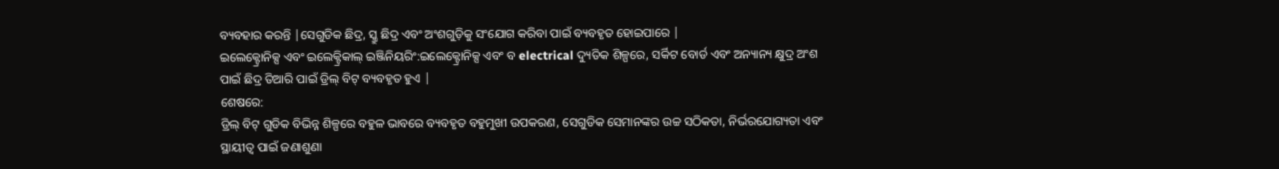ବ୍ୟବହାର କରନ୍ତି |ସେଗୁଡିକ ଛିଦ୍ର, ସ୍କ୍ରୁ ଛିଦ୍ର ଏବଂ ଅଂଶଗୁଡ଼ିକୁ ସଂଯୋଗ କରିବା ପାଇଁ ବ୍ୟବହୃତ ହୋଇପାରେ |
ଇଲେକ୍ଟ୍ରୋନିକ୍ସ ଏବଂ ଇଲେକ୍ଟ୍ରିକାଲ୍ ଇଞ୍ଜିନିୟରିଂ:ଇଲେକ୍ଟ୍ରୋନିକ୍ସ ଏବଂ ବ electrical ଦ୍ୟୁତିକ ଶିଳ୍ପରେ, ସର୍କିଟ ବୋର୍ଡ ଏବଂ ଅନ୍ୟାନ୍ୟ କ୍ଷୁଦ୍ର ଅଂଶ ପାଇଁ ଛିଦ୍ର ତିଆରି ପାଇଁ ଡ୍ରିଲ୍ ବିଟ୍ ବ୍ୟବହୃତ ହୁଏ |
ଶେଷରେ:
ଡ୍ରିଲ୍ ବିଟ୍ ଗୁଡିକ ବିଭିନ୍ନ ଶିଳ୍ପରେ ବହୁଳ ଭାବରେ ବ୍ୟବହୃତ ବହୁମୁଖୀ ଉପକରଣ, ସେଗୁଡିକ ସେମାନଙ୍କର ଉଚ୍ଚ ସଠିକତା, ନିର୍ଭରଯୋଗ୍ୟତା ଏବଂ ସ୍ଥାୟୀତ୍ୱ ପାଇଁ ଜଣାଶୁଣା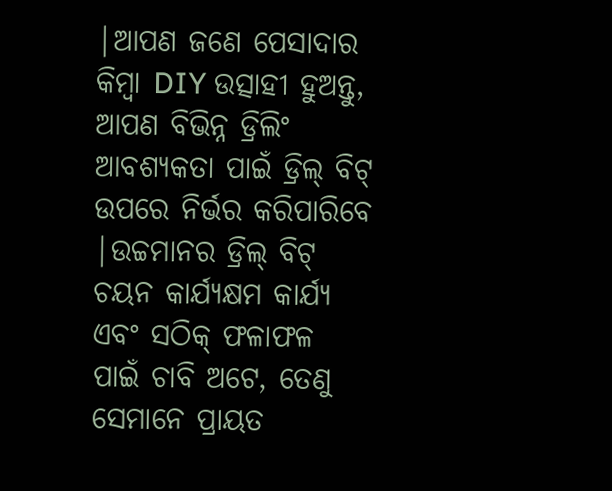|ଆପଣ ଜଣେ ପେସାଦାର କିମ୍ବା DIY ଉତ୍ସାହୀ ହୁଅନ୍ତୁ, ଆପଣ ବିଭିନ୍ନ ଡ୍ରିଲିଂ ଆବଶ୍ୟକତା ପାଇଁ ଡ୍ରିଲ୍ ବିଟ୍ ଉପରେ ନିର୍ଭର କରିପାରିବେ |ଉଚ୍ଚମାନର ଡ୍ରିଲ୍ ବିଟ୍ ଚୟନ କାର୍ଯ୍ୟକ୍ଷମ କାର୍ଯ୍ୟ ଏବଂ ସଠିକ୍ ଫଳାଫଳ ପାଇଁ ଚାବି ଅଟେ, ତେଣୁ ସେମାନେ ପ୍ରାୟତ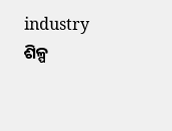industry ଶିଳ୍ପ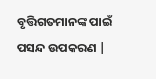ବୃତ୍ତିଗତମାନଙ୍କ ପାଇଁ ପସନ୍ଦ ଉପକରଣ |